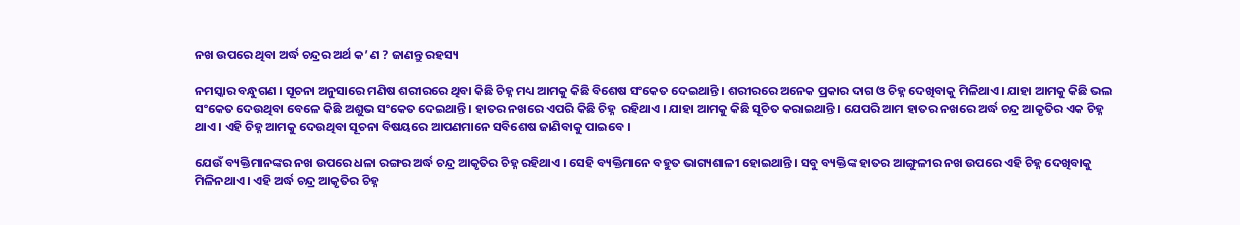ନଖ ଉପରେ ଥିବା ଅର୍ଦ୍ଧ ଚନ୍ଦ୍ରର ଅର୍ଥ କ’ ଣ ? ଜାଣନ୍ତୁ ରହସ୍ୟ

ନମସ୍କାର ବନ୍ଧୁଗଣ । ସୂଚନା ଅନୁସାରେ ମଣିଷ ଶରୀରରେ ଥିବା କିଛି ଚିହ୍ନ ମଧ୍ୟ ଆମକୁ କିଛି ବିଶେଷ ସଂକେତ ଦେଇଥାନ୍ତି । ଶରୀରରେ ଅନେକ ପ୍ରକାର ଦାଗ ଓ ଚିହ୍ନ ଦେଖିବାକୁ ମିଳିଥାଏ। ଯାହା ଆମକୁ କିଛି ଭଲ ସଂକେତ ଦେଉଥିବା ବେଳେ କିଛି ଅଶୁଭ ସଂକେତ ଦେଇଥାନ୍ତି । ହାତର ନଖରେ ଏପରି କିଛି ଚିହ୍ନ  ରହିଥାଏ । ଯାହା ଆମକୁ କିଛି ସୂଚିତ କରାଇଥାନ୍ତି । ଯେପରି ଆମ ହାତର ନଖରେ ଅର୍ଦ୍ଧ ଚନ୍ଦ୍ର ଆକୃତିର ଏକ ଚିହ୍ନ ଥାଏ । ଏହି ଚିହ୍ନ ଆମକୁ ଦେଉଥିବା ସୂଚନା ବିଷୟରେ ଆପଣମାନେ ସବିଶେଷ ଜାଣିବାକୁ ପାଇବେ ।

ଯେଉଁ ବ୍ୟକ୍ତିମାନଙ୍କର ନଖ ଉପରେ ଧଳା ରଙ୍ଗର ଅର୍ଦ୍ଧ ଚନ୍ଦ୍ର ଆକୃତିର ଚିହ୍ନ ରହିଥାଏ । ସେହି ବ୍ୟକ୍ତିମାନେ ବହୁତ ଭାଗ୍ୟଶାଳୀ ହୋଇଥାନ୍ତି । ସବୁ ବ୍ୟକ୍ତିଙ୍କ ହାତର ଆଙ୍ଗୁଳୀର ନଖ ଉପରେ ଏହି ଚିହ୍ନ ଦେଖିବାକୁ ମିଳିନଥାଏ । ଏହି ଅର୍ଦ୍ଧ ଚନ୍ଦ୍ର ଆକୃତିର ଚିହ୍ନ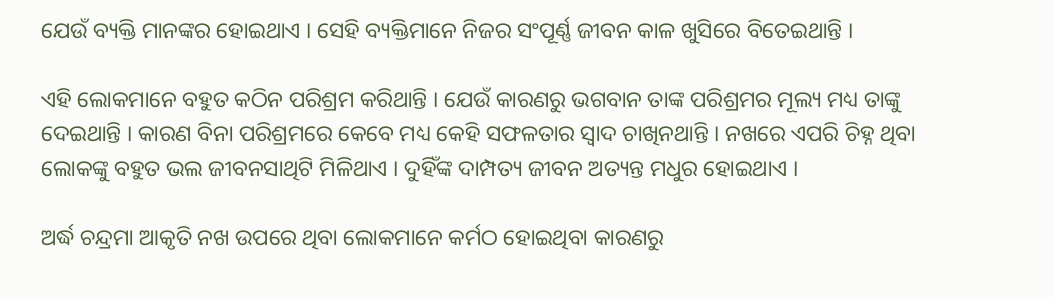ଯେଉଁ ବ୍ୟକ୍ତି ମାନଙ୍କର ହୋଇଥାଏ । ସେହି ବ୍ୟକ୍ତିମାନେ ନିଜର ସଂପୂର୍ଣ୍ଣ ଜୀବନ କାଳ ଖୁସିରେ ବିତେଇଥାନ୍ତି ।

ଏହି ଲୋକମାନେ ବହୁତ କଠିନ ପରିଶ୍ରମ କରିଥାନ୍ତି । ଯେଉଁ କାରଣରୁ ଭଗବାନ ତାଙ୍କ ପରିଶ୍ରମର ମୂଲ୍ୟ ମଧ୍ୟ ତାଙ୍କୁ ଦେଇଥାନ୍ତି । କାରଣ ବିନା ପରିଶ୍ରମରେ କେବେ ମଧ୍ୟ କେହି ସଫଳତାର ସ୍ଵାଦ ଚାଖିନଥାନ୍ତି । ନଖରେ ଏପରି ଚିହ୍ନ ଥିବା ଲୋକଙ୍କୁ ବହୁତ ଭଲ ଜୀବନସାଥିଟି ମିଳିଥାଏ । ଦୁହିଁଙ୍କ ଦାମ୍ପତ୍ୟ ଜୀବନ ଅତ୍ୟନ୍ତ ମଧୁର ହୋଇଥାଏ ।

ଅର୍ଦ୍ଧ ଚନ୍ଦ୍ରମା ଆକୃତି ନଖ ଉପରେ ଥିବା ଲୋକମାନେ କର୍ମଠ ହୋଇଥିବା କାରଣରୁ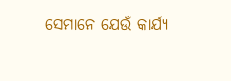ସେମାନେ ଯେଉଁ କାର୍ଯ୍ୟ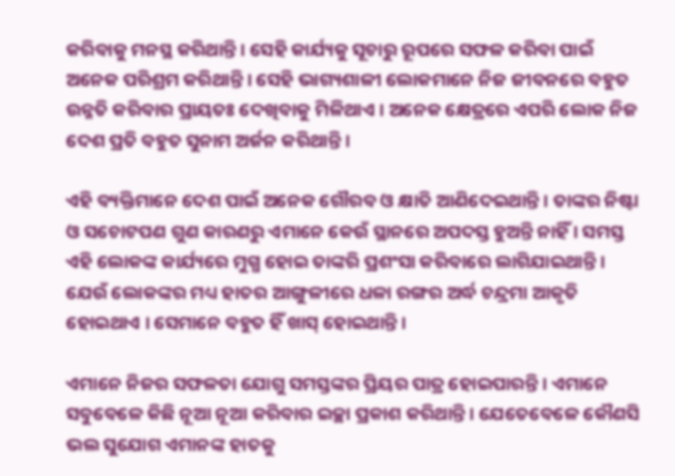କରିବାକୁ ମନସ୍ଥ କରିଥାନ୍ତି । ସେହି କାର୍ଯ୍ୟକୁ ସୂଚାରୁ ରୂପରେ ସଫଳ କରିବା ପାଇଁ ଅନେକ ପରିଶ୍ରମ କରିଥାନ୍ତି । ସେହି ଭାଗ୍ୟଶାଳୀ ଲୋକମାନେ ନିଜ ଜୀବନରେ ବହୁତ ଉନ୍ନତି କରିବାର ପ୍ରାୟତଃ ଦେଖିବାକୁ ମିଳିଥାଏ । ଅନେକ କ୍ଷେତ୍ରରେ ଏପରି ଲୋକ ନିଜ ଦେଶ ପ୍ରତି ବହୁତ ସୁନାମ ଅର୍ଜନ କରିଥାନ୍ତି ।

ଏହି ବ୍ୟକ୍ତିମାନେ ଦେଶ ପାଇଁ ଅନେକ ଗୌରବ ଓ କ୍ଷାତି ଆଣିଦେଇଥାନ୍ତି । ତାଙ୍କର ନିଷ୍ଟା ଓ ସଚୋଟପଣ ଗୁଣ କାରଣରୁ ଏମାନେ କେଉଁ ସ୍ଥାନରେ ଅପଦସ୍ତ ହୁଅନ୍ତି ନାହିଁ । ସମସ୍ତ ଏହି ଲୋକଙ୍କ କାର୍ଯ୍ୟରେ ମୁଗ୍ଧ ହୋଇ ତାଙ୍କରି ପ୍ରଶଂସା କରିବାରେ ଲାଗିଯାଇଥାନ୍ତି । ଯେଉଁ ଲୋକଙ୍କର ମଧ୍ୟ ହାତର ଆଙ୍ଗୁଳୀରେ ଧଳା ରଙ୍ଗର ଅର୍ଦ୍ଧ ଚନ୍ଦ୍ରମା ଆକୃତି ହୋଇଥାଏ । ସେମାନେ ବହୁତ ହିଁ ଖାସ୍ ହୋଇଥାନ୍ତି ।

ଏମାନେ ନିଜର ସଫଳତା ଯୋଗୁ ସମସ୍ତଙ୍କର ପ୍ରିୟର ପାତ୍ର ହୋଇପାରନ୍ତି । ଏମାନେ ସବୁବେଳେ କିଛି ନୂଆ ନୂଆ କରିବାର ଇଚ୍ଛା ପ୍ରକାଶ କରିଥାନ୍ତି । ଯେତେବେଳେ କୌଣସି ଭଲ ସୁଯୋଗ ଏମାନଙ୍କ ହାତକୁ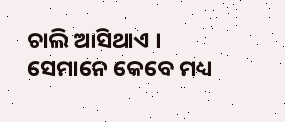ଚାଲି ଆସିଥାଏ । ସେମାନେ କେବେ ମଧ୍ୟ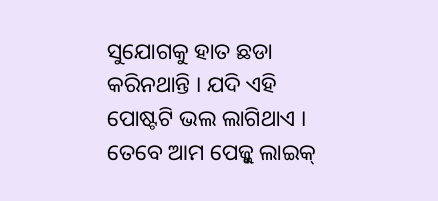ସୁଯୋଗକୁ ହାତ ଛଡା କରିନଥାନ୍ତି । ଯଦି ଏହି ପୋଷ୍ଟଟି ଭଲ ଲାଗିଥାଏ । ତେବେ ଆମ ପେଜ୍କୁ ଲାଇକ୍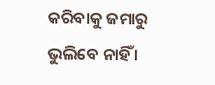କରିବାକୁ ଜମାରୁ ଭୁଲିବେ ନାହିଁ ।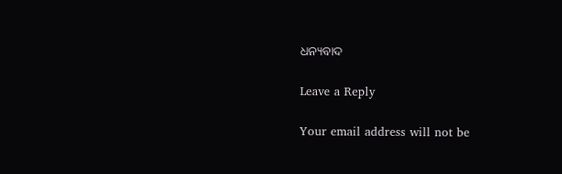ଧନ୍ୟବାଦ

Leave a Reply

Your email address will not be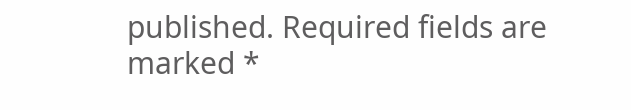published. Required fields are marked *